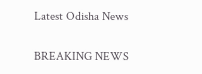Latest Odisha News

BREAKING NEWS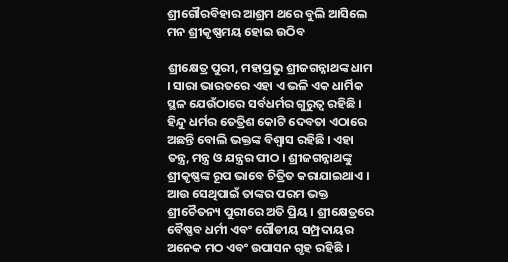ଶ୍ରୀଗୌରବିହାର ଆଶ୍ରମ ଥରେ ବୁଲି ଆସିଲେ ମନ ଶ୍ରୀକୃଷ୍ଣମୟ ହୋଇ ଉଠିବ

ଶ୍ରୀକ୍ଷେତ୍ର ପୁରୀ, ମହାପ୍ରଭୁ ଶ୍ରୀଜଗନ୍ନାଥଙ୍କ ଧାମ । ସାରା ଭାରତରେ ଏହା ଏ ଭଳି ଏକ ଧାର୍ମିକ ସ୍ଥଳ ଯେଉଁଠାରେ ସର୍ବଧର୍ମର ଗୁରୁତ୍ୱ ରହିଛି । ହିନ୍ଦୁ ଧର୍ମର ତେତ୍ରିଶ କୋଟି ଦେବତା ଏଠାରେ ଅଛନ୍ତି ବୋଲି ଭକ୍ତଙ୍କ ବିଶ୍ୱାସ ରହିଛି । ଏହା ତନ୍ତ୍ର, ମନ୍ତ୍ର ଓ ଯନ୍ତ୍ରର ପୀଠ । ଶ୍ରୀଜଗନ୍ନାଥଙ୍କୁ ଶ୍ରୀକୃଷ୍ଣଙ୍କ ରୂପ ଭାବେ ଚିତ୍ରିତ କରାଯାଇଥାଏ । ଆଉ ସେଥିପାଇଁ ତାଙ୍କର ପରମ ଭକ୍ତ ଶ୍ରୀଚୈତନ୍ୟ ପୁରୀରେ ଅତି ପ୍ରିୟ । ଶ୍ରୀକ୍ଷେତ୍ରରେ ବୈଷ୍ଣବ ଧର୍ମୀ ଏବଂ ଗୌଡୀୟ ସମ୍ପ୍ରଦାୟର ଅନେକ ମଠ ଏବଂ ଉପାସନ ଗୃହ ରହିଛି ।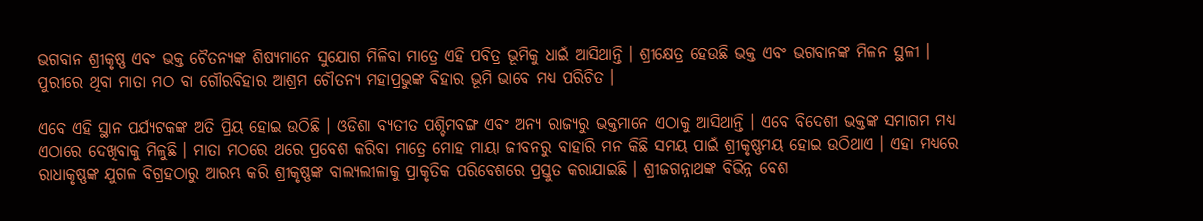ଭଗବାନ ଶ୍ରୀକୃଷ୍ଣ ଏବଂ ଭକ୍ତ ଚୈତନ୍ୟଙ୍କ ଶିଷ୍ୟମାନେ ସୁଯୋଗ ମିଳିବା ମାତ୍ରେ ଏହି ପବିତ୍ର ଭୂମିକୁ ଧାଇଁ ଆସିଥାନ୍ତି । ଶ୍ରୀକ୍ଷେତ୍ର ହେଉଛି ଭକ୍ତ ଏବଂ ଭଗବାନଙ୍କ ମିଳନ ସ୍ଥଳୀ । ପୁରୀରେ ଥିବା ମାତା ମଠ ବା ଗୌରବିହାର ଆଶ୍ରମ ଚୌତନ୍ୟ ମହାପ୍ରଭୁଙ୍କ ବିହାର ଭୂମି ଭାବେ ମଧ୍ୟ ପରିଚିତ ।

ଏବେ ଏହି ସ୍ଥାନ ପର୍ଯ୍ୟଟକଙ୍କ ଅତି ପ୍ରିୟ ହୋଇ ଉଠିଛି । ଓଡିଶା ବ୍ୟତୀତ ପଶ୍ଚିମବଙ୍ଗ ଏବଂ ଅନ୍ୟ ରାଜ୍ୟରୁ ଭକ୍ତମାନେ ଏଠାକୁ ଆସିଥାନ୍ତି । ଏବେ ବିଦେଶୀ ଭକ୍ତଙ୍କ ସମାଗମ ମଧ୍ୟ ଏଠାରେ ଦେଖିବାକୁ ମିଳୁଛି । ମାତା ମଠରେ ଥରେ ପ୍ରବେଶ କରିବା ମାତ୍ରେ ମୋହ ମାୟା ଜୀବନରୁ ବାହାରି ମନ କିଛି ସମୟ ପାଇଁ ଶ୍ରୀକୃଷ୍ଣମୟ ହୋଇ ଉଠିଥାଏ । ଏହା ମଧ୍ୟରେ ରାଧାକୃଷ୍ଣଙ୍କ ଯୁଗଳ ବିଗ୍ରହଠାରୁ ଆରମ୍ଭ କରି ଶ୍ରୀକୃଷ୍ଣଙ୍କ ବାଲ୍ୟଲୀଳାକୁ ପ୍ରାକୃତିକ ପରିବେଶରେ ପ୍ରସ୍ତୁତ କରାଯାଇଛି । ଶ୍ରୀଜଗନ୍ନାଥଙ୍କ ବିଭିନ୍ନ ବେଶ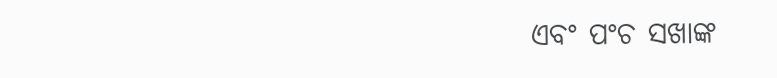ଏବଂ ପଂଚ ସଖାଙ୍କ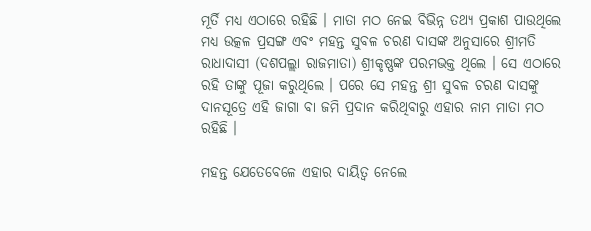ମୂର୍ତି ମଧ୍ୟ ଏଠାରେ ରହିଛି । ମାତା ମଠ ନେଇ ବିଭିନ୍ନ ତଥ୍ୟ ପ୍ରକାଶ ପାଉଥିଲେ ମଧ୍ୟ ଉତ୍କଳ ପ୍ରସଙ୍ଗ ଏବଂ ମହନ୍ତ ସୁବଳ ଚରଣ ଦାସଙ୍କ ଅନୁସାରେ ଶ୍ରୀମତି ରାଧାଦାସୀ (ଦଶପଲ୍ଲା ରାଜମାତା) ଶ୍ରୀକୃଷ୍ଣଙ୍କ ପରମଭକ୍ତ ଥିଲେ । ସେ ଏଠାରେ ରହି ତାଙ୍କୁ ପୂଜା କରୁଥିଲେ । ପରେ ସେ ମହନ୍ତ ଶ୍ରୀ ସୁବଳ ଚରଣ ଦାସଙ୍କୁ ଦାନସୂତ୍ରେ ଏହି ଜାଗା ବା ଜମି ପ୍ରଦାନ କରିଥିବାରୁ ଏହାର ନାମ ମାତା ମଠ ରହିଛି ।

ମହନ୍ତ ଯେତେବେଳେ ଏହାର ଦାୟିତ୍ୱ ନେଲେ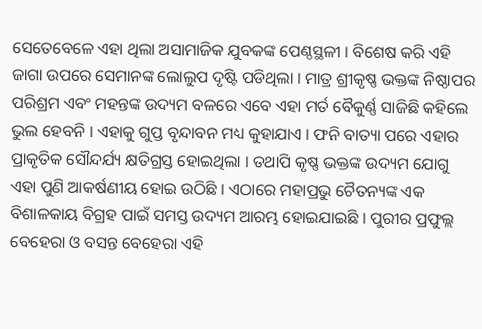ସେତେବେଳେ ଏହା ଥିଲା ଅସାମାଜିକ ଯୁବକଙ୍କ ପେଣ୍ଠସ୍ଥଳୀ । ବିଶେଷ କରି ଏହି ଜାଗା ଉପରେ ସେମାନଙ୍କ ଲୋଲୁପ ଦୃଷ୍ଟି ପଡିଥିଲା । ମାତ୍ର ଶ୍ରୀକୃଷ୍ଣ ଭକ୍ତଙ୍କ ନିଷ୍ଠାପର ପରିଶ୍ରମ ଏବଂ ମହନ୍ତଙ୍କ ଉଦ୍ୟମ ବଳରେ ଏବେ ଏହା ମର୍ତ ବୈକୁର୍ଣ୍ଣ ସାଜିଛି କହିଲେ ଭୁଲ ହେବନି । ଏହାକୁ ଗୁପ୍ତ ବୃନ୍ଦାବନ ମଧ୍ୟ କୁହାଯାଏ । ଫନି ବାତ୍ୟା ପରେ ଏହାର ପ୍ରାକୃତିକ ସୌନ୍ଦର୍ଯ୍ୟ କ୍ଷତିଗ୍ରସ୍ତ ହୋଇଥିଲା । ତଥାପି କୃଷ୍ଣ ଭକ୍ତଙ୍କ ଉଦ୍ୟମ ଯୋଗୁ ଏହା ପୁଣି ଆକର୍ଷଣୀୟ ହୋଇ ଉଠିଛି । ଏଠାରେ ମହାପ୍ରଭୁ ଚୈତନ୍ୟଙ୍କ ଏକ ବିଶାଳକାୟ ବିଗ୍ରହ ପାଇଁ ସମସ୍ତ ଉଦ୍ୟମ ଆରମ୍ଭ ହୋଇଯାଇଛି । ପୁରୀର ପ୍ରଫୁଲ୍ଲ ବେହେରା ଓ ବସନ୍ତ ବେହେରା ଏହି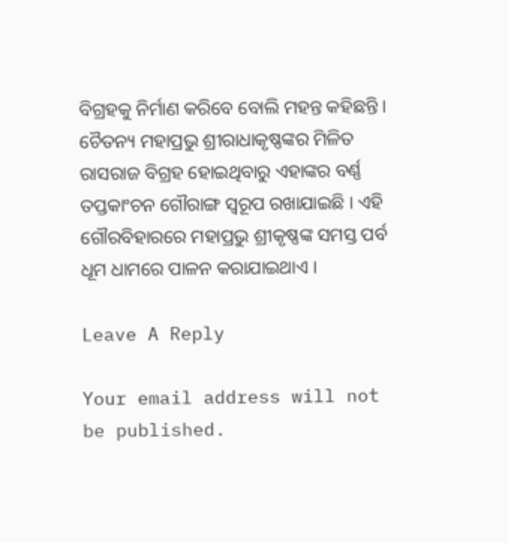ବିଗ୍ରହକୁ ନିର୍ମାଣ କରିବେ ବୋଲି ମହନ୍ତ କହିଛନ୍ତି । ଚୈତନ୍ୟ ମହାପ୍ରଭୁ ଶ୍ରୀରାଧାକୃଷ୍ଣଙ୍କର ମିଳିତ ରାସରାଜ ବିଗ୍ରହ ହୋଇଥିବାରୁ ଏହାଙ୍କର ବର୍ଣ୍ଣ ତପ୍ତକାଂଚନ ଗୌରାଙ୍ଗ ସ୍ୱରୂପ ରଖାଯାଇଛି । ଏହି ଗୌରବିହାରରେ ମହାପ୍ରଭୁ ଶ୍ରୀକୃଷ୍ଣଙ୍କ ସମସ୍ତ ପର୍ବ ଧୂମ ଧାମରେ ପାଳନ କରାଯାଇଥାଏ ।

Leave A Reply

Your email address will not be published.